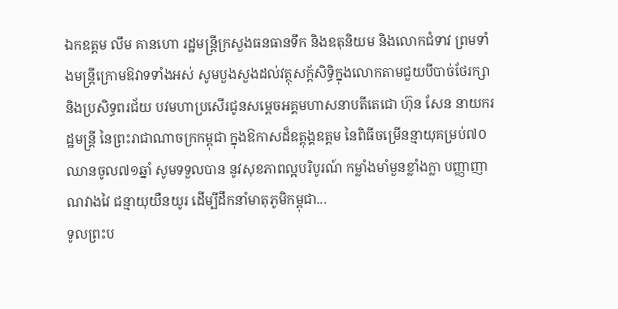ឯកឧត្តម លឹម គានហោ រដ្ឋមន្ត្រីក្រសួងធនធានទឹក និងឧតុនិយម និងលោកជំទាវ ព្រមទាំងមន្ត្រីក្រោមឱវាទទាំងអស់ សូមបួងសួងដល់វត្ថុសក្ត័សិទ្ធិក្នុងលោកតាមជួយបីបាច់ថែរក្សា និងប្រសិទ្ធពរជ័យ បវមហាប្រសើរជូនសម្តេចអគ្គមហាសនាបតីតេជោ ហ៊ុន សែន នាយករដ្ឋមន្ត្រី នៃព្រះរាជាណាចក្រកម្ពុជា ក្នុងឱកាសដ៏ឧត្តុង្គឧត្តម នៃពិធីចម្រើនន្មាយុគម្រប់៧០ឈានចូល៧១ឆ្នាំ សូមទទួលបាន នូវសុខភាពល្អបរិបូរណ៍ កម្លាំងមាំមួនខ្លាំងក្លា បញ្ញាញាណវាងវៃ ជន្មាយុយឺនយូរ ដើម្បីដឹកនាំមាតុភូមិកម្ពុជា...
ទូលព្រះប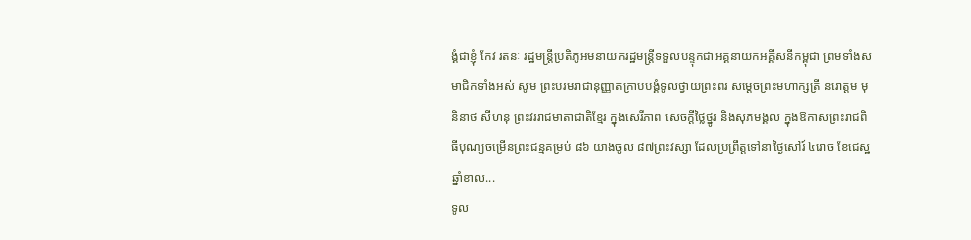ង្គំជាខ្ញុំ កែវ រតនៈ រដ្ឋមន្រ្តីប្រតិភូអមនាយករដ្ឋមន្រ្តីទទួលបន្ទុកជាអគ្គនាយកអគ្គីសនីកម្ពុជា ព្រមទាំងសមាជិកទាំងអស់ សូម ព្រះបរមរាជានុញ្ញាតក្រាបបង្គំទូលថ្វាយព្រះពរ សម្ដេចព្រះមហាក្សត្រី នរោត្ដម មុនិនាថ សីហនុ ព្រះវររាជមាតាជាតិខ្មែរ ក្នុងសេរីភាព សេចក្ដីថ្លៃថ្នូរ និងសុភមង្គល ក្នុងឱកាសព្រះរាជពិធីបុណ្យចម្រើនព្រះជន្មគម្រប់ ៨៦ យាងចូល ៨៧ព្រះវស្សា ដែលប្រព្រឹត្តទៅនាថ្ងៃសៅរ៍ ៤រោច ខែជេស្ឋ ឆ្នាំខាល...
ទូល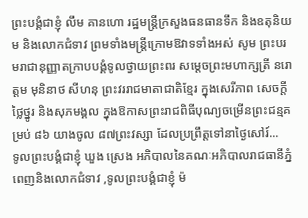ព្រះបង្គំជាខ្ញុំ លឹម គានហោ រដ្ឋមន្ត្រីក្រសួងធនធានទឹក និងឧតុនិយម និងលោកជំទាវ ព្រមទាំងមន្ត្រីក្រោមឱវាទទាំងអស់ សូម ព្រះបរមរាជានុញ្ញាតក្រាបបង្គំទូលថ្វាយព្រះពរ សម្ដេចព្រះមហាក្សត្រី នរោត្ដម មុនិនាថ សីហនុ ព្រះវររាជមាតាជាតិខ្មែរ ក្នុងសេរីភាព សេចក្ដីថ្លៃថ្នូរ និងសុភមង្គល ក្នុងឱកាសព្រះរាជពិធីបុណ្យចម្រើនព្រះជន្មគម្រប់ ៨៦ យាងចូល ៨៧ព្រះវស្សា ដែលប្រព្រឹត្តទៅនាថ្ងៃសៅរ៍...
ទូលព្រះបង្គំជាខ្ញុំ ឃួង ស្រេង អភិបាលនៃគណៈអភិបាលរាជធានីភ្នំពេញនិងលោកជំទាវ ,ទូលព្រះបង្គំជាខ្ញុំ ម៉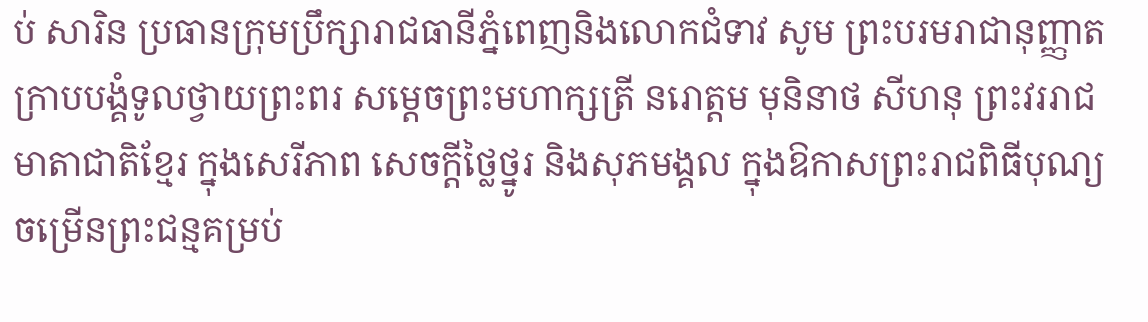ប់ សារិន ប្រធានក្រុមប្រឹក្សារាជធានីភ្នំពេញនិងលោកជំទាវ សូម ព្រះបរមរាជានុញ្ញាតក្រាបបង្គំទូលថ្វាយព្រះពរ សម្ដេចព្រះមហាក្សត្រី នរោត្ដម មុនិនាថ សីហនុ ព្រះវររាជមាតាជាតិខ្មែរ ក្នុងសេរីភាព សេចក្ដីថ្លៃថ្នូរ និងសុភមង្គល ក្នុងឱកាសព្រះរាជពិធីបុណ្យចម្រើនព្រះជន្មគម្រប់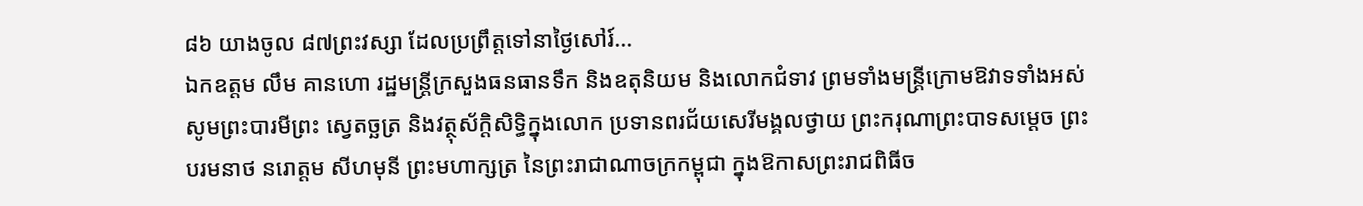៨៦ យាងចូល ៨៧ព្រះវស្សា ដែលប្រព្រឹត្តទៅនាថ្ងៃសៅរ៍...
ឯកឧត្តម លឹម គានហោ រដ្ឋមន្ត្រីក្រសួងធនធានទឹក និងឧតុនិយម និងលោកជំទាវ ព្រមទាំងមន្ត្រីក្រោមឱវាទទាំងអស់ សូមព្រះបារមីព្រះ សេ្វតច្ឆត្រ និងវត្ថុស័ក្តិសិទ្ធិក្នុងលោក ប្រទានពរជ័យសេរីមង្គលថ្វាយ ព្រះករុណាព្រះបាទសម្ដេច ព្រះបរមនាថ នរោត្តម សីហមុនី ព្រះមហាក្សត្រ នៃព្រះរាជាណាចក្រកម្ពុជា ក្នុងឱកាសព្រះរាជពិធីច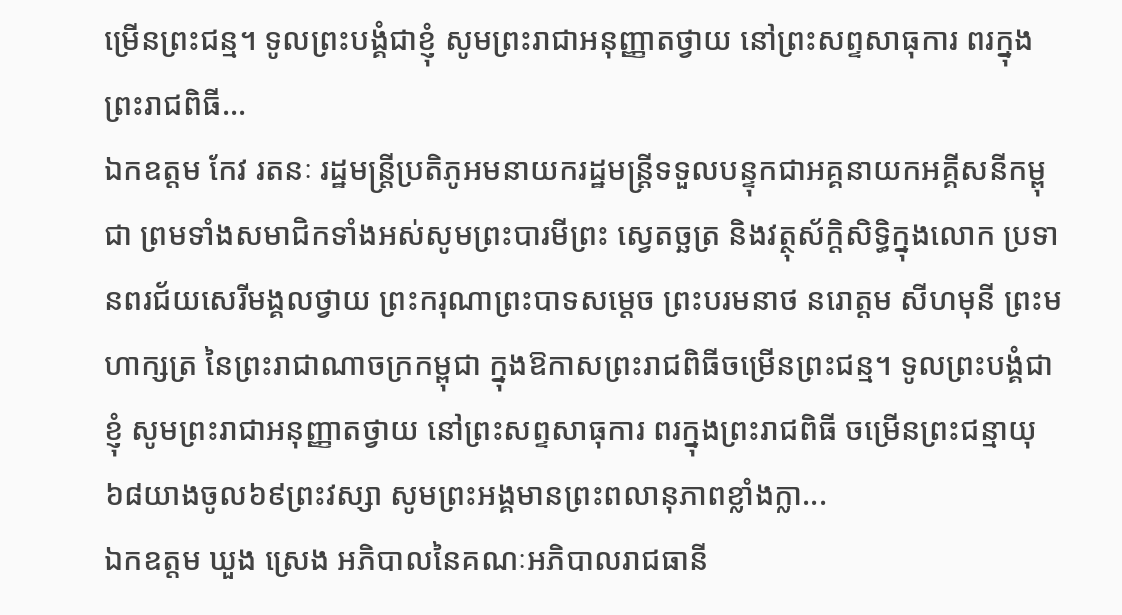ម្រើនព្រះជន្ម។ ទូលព្រះបង្គំជាខ្ញុំ សូមព្រះរាជាអនុញ្ញាតថ្វាយ នៅព្រះសព្ទសាធុការ ពរក្នុងព្រះរាជពិធី...
ឯកឧត្តម កែវ រតនៈ រដ្ឋមន្រ្តីប្រតិភូអមនាយករដ្ឋមន្រ្តីទទួលបន្ទុកជាអគ្គនាយកអគ្គីសនីកម្ពុជា ព្រមទាំងសមាជិកទាំងអស់សូមព្រះបារមីព្រះ សេ្វតច្ឆត្រ និងវត្ថុស័ក្តិសិទ្ធិក្នុងលោក ប្រទានពរជ័យសេរីមង្គលថ្វាយ ព្រះករុណាព្រះបាទសម្ដេច ព្រះបរមនាថ នរោត្តម សីហមុនី ព្រះមហាក្សត្រ នៃព្រះរាជាណាចក្រកម្ពុជា ក្នុងឱកាសព្រះរាជពិធីចម្រើនព្រះជន្ម។ ទូលព្រះបង្គំជាខ្ញុំ សូមព្រះរាជាអនុញ្ញាតថ្វាយ នៅព្រះសព្ទសាធុការ ពរក្នុងព្រះរាជពិធី ចម្រើនព្រះជន្មាយុ ៦៨យាងចូល៦៩ព្រះវស្សា សូមព្រះអង្គមានព្រះពលានុភាពខ្លាំងក្លា...
ឯកឧត្តម ឃួង ស្រេង អភិបាលនៃគណៈអភិបាលរាជធានី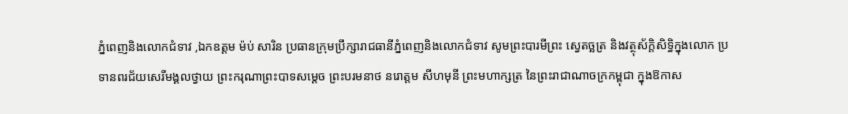ភ្នំពេញនិងលោកជំទាវ ,ឯកឧត្តម ម៉ប់ សារិន ប្រធានក្រុមប្រឹក្សារាជធានីភ្នំពេញនិងលោកជំទាវ សូមព្រះបារមីព្រះ សេ្វតច្ឆត្រ និងវត្ថុស័ក្តិសិទ្ធិក្នុងលោក ប្រទានពរជ័យសេរីមង្គលថ្វាយ ព្រះករុណាព្រះបាទសម្ដេច ព្រះបរមនាថ នរោត្តម សីហមុនី ព្រះមហាក្សត្រ នៃព្រះរាជាណាចក្រកម្ពុជា ក្នុងឱកាស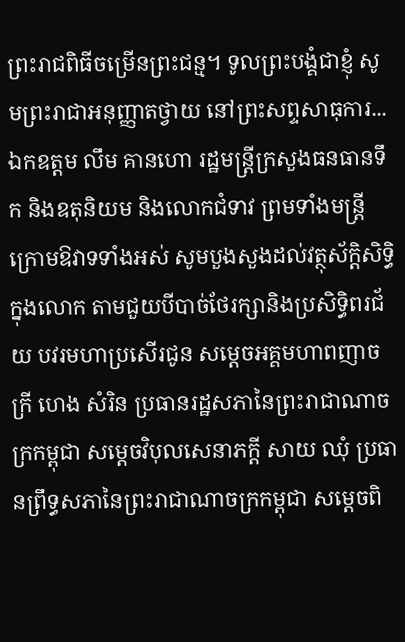ព្រះរាជពិធីចម្រើនព្រះជន្ម។ ទូលព្រះបង្គំជាខ្ញុំ សូមព្រះរាជាអនុញ្ញាតថ្វាយ នៅព្រះសព្ទសាធុការ...
ឯកឧត្តម លឹម គានហោ រដ្ឋមន្ត្រីក្រសួងធនធានទឹក និងឧតុនិយម និងលោកជំទាវ ព្រមទាំងមន្ត្រីក្រោមឱវាទទាំងអស់ សូមបួងសួងដល់វត្ថុស័ក្តិសិទ្ធិក្នុងលោក តាមជួយបីបាច់ថែរក្សានិងប្រសិទ្ធិពរជ័យ បវរមហាប្រសើរជូន សម្ដេចអគ្គមហាពញាចក្រី ហេង សំរិន ប្រធានរដ្ឋសភានៃព្រះរាជាណាចក្រកម្ពុជា សម្ដេចវិបុលសេនាភក្ដី សាយ ឈុំ ប្រធានព្រឹទ្ធសភានៃព្រះរាជាណាចក្រកម្ពុជា សម្ដេចពិ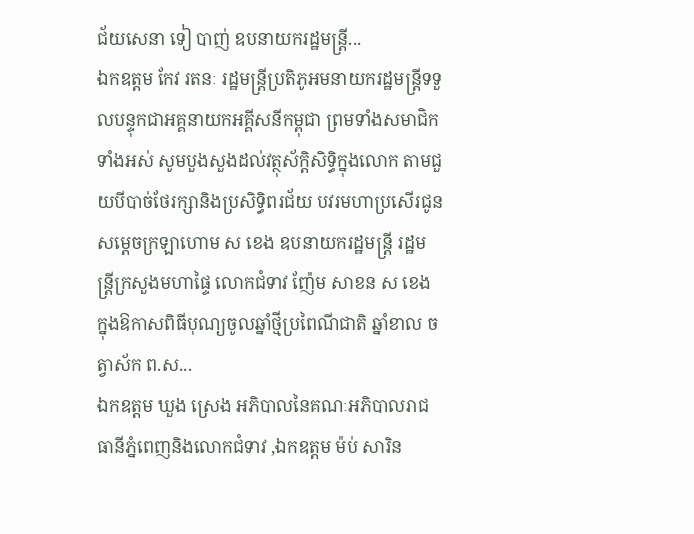ជ័យសេនា ទៀ បាញ់ ឧបនាយករដ្ឋមន្រ្តី...
ឯកឧត្តម កែវ រតនៈ រដ្ឋមន្រ្តីប្រតិភូអមនាយករដ្ឋមន្រ្តីទទួលបន្ទុកជាអគ្គនាយកអគ្គីសនីកម្ពុជា ព្រមទាំងសមាជិកទាំងអស់ សូមបួងសួងដល់វត្ថុស័ក្តិសិទ្ធិក្នុងលោក តាមជួយបីបាច់ថែរក្សានិងប្រសិទ្ធិពរជ័យ បវរមហាប្រសើរជូន សម្ដេចក្រឡាហោម ស ខេង ឧបនាយករដ្ឋមន្រ្តី រដ្ឋមន្រ្តីក្រសួងមហាផ្ទៃ លោកជំទាវ ញ៉ែម សាខន ស ខេង ក្នុងឱកាសពិធីបុណ្យចូលឆ្នាំថ្មីប្រពៃណីជាតិ ឆ្នាំខាល ចត្វាស័ក ព.ស...
ឯកឧត្តម ឃួង ស្រេង អភិបាលនៃគណៈអភិបាលរាជធានីភ្នំពេញនិងលោកជំទាវ ,ឯកឧត្តម ម៉ប់ សារិន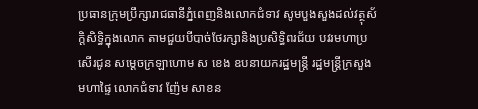ប្រធានក្រុមប្រឹក្សារាជធានីភ្នំពេញនិងលោកជំទាវ សូមបួងសួងដល់វត្ថុស័ក្តិសិទ្ធិក្នុងលោក តាមជួយបីបាច់ថែរក្សានិងប្រសិទ្ធិពរជ័យ បវរមហាប្រសើរជូន សម្ដេចក្រឡាហោម ស ខេង ឧបនាយករដ្ឋមន្រ្តី រដ្ឋមន្រ្តីក្រសួងមហាផ្ទៃ លោកជំទាវ ញ៉ែម សាខន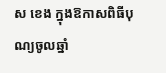ស ខេង ក្នុងឱកាសពិធីបុណ្យចូលឆ្នាំ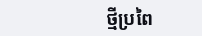ថ្មីប្រពៃ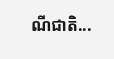ណីជាតិ...